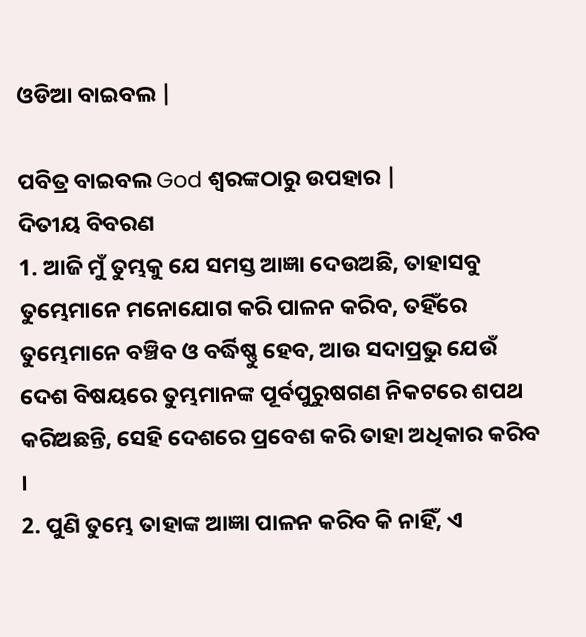ଓଡିଆ ବାଇବଲ |

ପବିତ୍ର ବାଇବଲ God ଶ୍ବରଙ୍କଠାରୁ ଉପହାର |
ଦିତୀୟ ବିବରଣ
1. ଆଜି ମୁଁ ତୁମ୍ଭକୁ ଯେ ସମସ୍ତ ଆଜ୍ଞା ଦେଉଅଛି, ତାହାସବୁ ତୁମ୍ଭେମାନେ ମନୋଯୋଗ କରି ପାଳନ କରିବ, ତହିଁରେ ତୁମ୍ଭେମାନେ ବଞ୍ଚିବ ଓ ବର୍ଦ୍ଧିଷ୍ଣୁ ହେବ, ଆଉ ସଦାପ୍ରଭୁ ଯେଉଁ ଦେଶ ବିଷୟରେ ତୁମ୍ଭମାନଙ୍କ ପୂର୍ବପୁରୁଷଗଣ ନିକଟରେ ଶପଥ କରିଅଛନ୍ତି, ସେହି ଦେଶରେ ପ୍ରବେଶ କରି ତାହା ଅଧିକାର କରିବ ।
2. ପୁଣି ତୁମ୍ଭେ ତାହାଙ୍କ ଆଜ୍ଞା ପାଳନ କରିବ କି ନାହିଁ, ଏ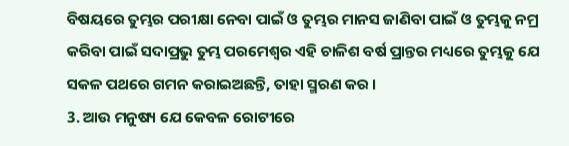ବିଷୟରେ ତୁମ୍ଭର ପରୀକ୍ଷା ନେବା ପାଇଁ ଓ ତୁମ୍ଭର ମାନସ ଜାଣିବା ପାଇଁ ଓ ତୁମ୍ଭକୁ ନମ୍ର କରିବା ପାଇଁ ସଦାପ୍ରଭୁ ତୁମ୍ଭ ପରମେଶ୍ଵର ଏହି ଚାଳିଶ ବର୍ଷ ପ୍ରାନ୍ତର ମଧ୍ୟରେ ତୁମ୍ଭକୁ ଯେ ସକଳ ପଥରେ ଗମନ କରାଇଅଛନ୍ତି, ତାହା ସ୍ମରଣ କର ।
3. ଆଉ ମନୁଷ୍ୟ ଯେ କେବଳ ରୋଟୀରେ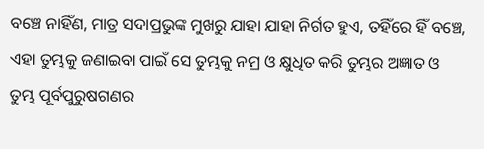ବଞ୍ଚେ ନାହିଁଣ, ମାତ୍ର ସଦାପ୍ରଭୁଙ୍କ ମୁଖରୁ ଯାହା ଯାହା ନିର୍ଗତ ହୁଏ, ତହିଁରେ ହିଁ ବଞ୍ଚେ, ଏହା ତୁମ୍ଭକୁ ଜଣାଇବା ପାଇଁ ସେ ତୁମ୍ଭକୁ ନମ୍ର ଓ କ୍ଷୁଧିତ କରି ତୁମ୍ଭର ଅଜ୍ଞାତ ଓ ତୁମ୍ଭ ପୂର୍ବପୁରୁଷଗଣର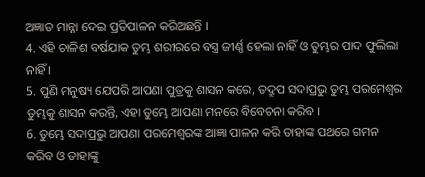ଅଜ୍ଞାତ ମାନ୍ନା ଦେଇ ପ୍ରତିପାଳନ କରିଅଛନ୍ତି ।
4. ଏହି ଚାଳିଶ ବର୍ଷଯାକ ତୁମ୍ଭ ଶରୀରରେ ବସ୍ତ୍ର ଜୀର୍ଣ୍ଣ ହେଲା ନାହିଁ ଓ ତୁମ୍ଭର ପାଦ ଫୁଲିଲା ନାହିଁ ।
5. ପୁଣି ମନୁଷ୍ୟ ଯେପରି ଆପଣା ପୁତ୍ରକୁ ଶାସନ କରେ, ତଦ୍ରୂପ ସଦାପ୍ରଭୁ ତୁମ୍ଭ ପରମେଶ୍ଵର ତୁମ୍ଭକୁ ଶାସନ କରନ୍ତି, ଏହା ତୁମ୍ଭେ ଆପଣା ମନରେ ବିବେଚନା କରିବ ।
6. ତୁମ୍ଭେ ସଦାପ୍ରଭୁ ଆପଣା ପରମେଶ୍ଵରଙ୍କ ଆଜ୍ଞା ପାଳନ କରି ତାହାଙ୍କ ପଥରେ ଗମନ କରିବ ଓ ତାହାଙ୍କୁ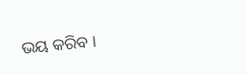ଭୟ କରିବ ।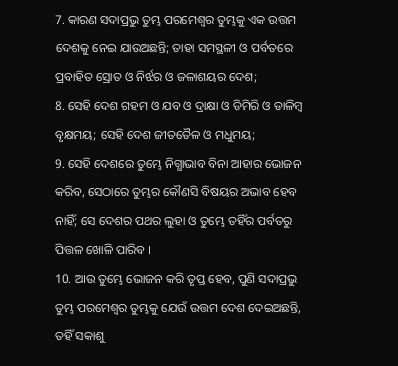7. କାରଣ ସଦାପ୍ରଭୁ ତୁମ୍ଭ ପରମେଶ୍ଵର ତୁମ୍ଭକୁ ଏକ ଉତ୍ତମ ଦେଶକୁ ନେଇ ଯାଉଅଛନ୍ତି; ତାହା ସମସ୍ଥଳୀ ଓ ପର୍ବତରେ ପ୍ରବାହିତ ସ୍ରୋତ ଓ ନିର୍ଝର ଓ ଜଳାଶୟର ଦେଶ;
8. ସେହି ଦେଶ ଗହମ ଓ ଯବ ଓ ଦ୍ରାକ୍ଷା ଓ ଡିମିରି ଓ ଡାଳିମ୍ଵ ବୃକ୍ଷମୟ; ସେହି ଦେଶ ଜୀତତୈଳ ଓ ମଧୁମୟ;
9. ସେହି ଦେଶରେ ତୁମ୍ଭେ ନିଗ୍ଧାଭାବ ବିନା ଆହାର ଭୋଜନ କରିବ, ସେଠାରେ ତୁମ୍ଭର କୌଣସି ବିଷୟର ଅଭାବ ହେବ ନାହିଁ; ସେ ଦେଶର ପଥର ଲୁହା ଓ ତୁମ୍ଭେ ତହିଁର ପର୍ବତରୁ ପିତ୍ତଳ ଖୋଳି ପାରିବ ।
10. ଆଉ ତୁମ୍ଭେ ଭୋଜନ କରି ତୃପ୍ତ ହେବ, ପୁଣି ସଦାପ୍ରଭୁ ତୁମ୍ଭ ପରମେଶ୍ଵର ତୁମ୍ଭକୁ ଯେଉଁ ଉତ୍ତମ ଦେଶ ଦେଇଅଛନ୍ତି, ତହିଁ ସକାଶୁ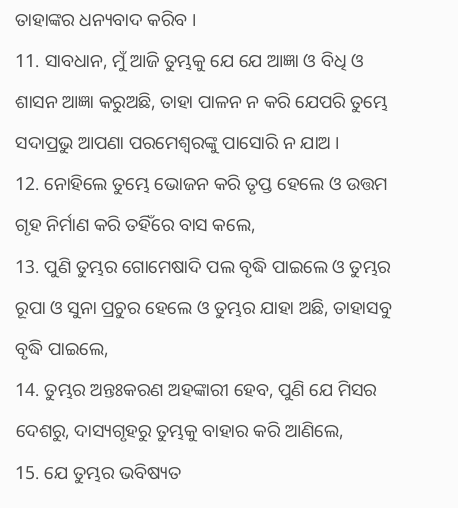ତାହାଙ୍କର ଧନ୍ୟବାଦ କରିବ ।
11. ସାବଧାନ, ମୁଁ ଆଜି ତୁମ୍ଭକୁ ଯେ ଯେ ଆଜ୍ଞା ଓ ବିଧି ଓ ଶାସନ ଆଜ୍ଞା କରୁଅଛି, ତାହା ପାଳନ ନ କରି ଯେପରି ତୁମ୍ଭେ ସଦାପ୍ରଭୁ ଆପଣା ପରମେଶ୍ଵରଙ୍କୁ ପାସୋରି ନ ଯାଅ ।
12. ନୋହିଲେ ତୁମ୍ଭେ ଭୋଜନ କରି ତୃପ୍ତ ହେଲେ ଓ ଉତ୍ତମ ଗୃହ ନିର୍ମାଣ କରି ତହିଁରେ ବାସ କଲେ,
13. ପୁଣି ତୁମ୍ଭର ଗୋମେଷାଦି ପଲ ବୃଦ୍ଧି ପାଇଲେ ଓ ତୁମ୍ଭର ରୂପା ଓ ସୁନା ପ୍ରଚୁର ହେଲେ ଓ ତୁମ୍ଭର ଯାହା ଅଛି, ତାହାସବୁ ବୃଦ୍ଧି ପାଇଲେ,
14. ତୁମ୍ଭର ଅନ୍ତଃକରଣ ଅହଙ୍କାରୀ ହେବ, ପୁଣି ଯେ ମିସର ଦେଶରୁ, ଦାସ୍ୟଗୃହରୁ ତୁମ୍ଭକୁ ବାହାର କରି ଆଣିଲେ,
15. ଯେ ତୁମ୍ଭର ଭବିଷ୍ୟତ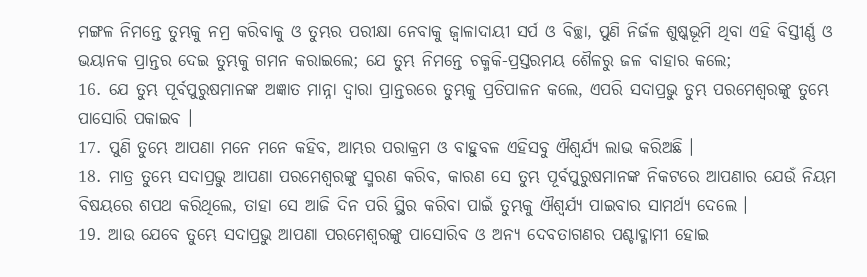ମଙ୍ଗଳ ନିମନ୍ତେ ତୁମ୍ଭକୁ ନମ୍ର କରିବାକୁ ଓ ତୁମ୍ଭର ପରୀକ୍ଷା ନେବାକୁ ଜ୍ଵାଳାଦାୟୀ ସର୍ପ ଓ ବିଚ୍ଛା, ପୁଣି ନିର୍ଜଳ ଶୁଷ୍କଭୂମି ଥିବା ଏହି ବିସ୍ତୀର୍ଣ୍ଣ ଓ ଭୟାନକ ପ୍ରାନ୍ତର ଦେଇ ତୁମ୍ଭକୁ ଗମନ କରାଇଲେ; ଯେ ତୁମ୍ଭ ନିମନ୍ତେ ଚକ୍ମକି-ପ୍ରସ୍ତରମୟ ଶୈଳରୁ ଜଳ ବାହାର କଲେ;
16. ଯେ ତୁମ୍ଭ ପୂର୍ବପୁରୁଷମାନଙ୍କ ଅଜ୍ଞାତ ମାନ୍ନା ଦ୍ଵାରା ପ୍ରାନ୍ତରରେ ତୁମ୍ଭକୁ ପ୍ରତିପାଳନ କଲେ, ଏପରି ସଦାପ୍ରଭୁ ତୁମ୍ଭ ପରମେଶ୍ଵରଙ୍କୁ ତୁମ୍ଭେ ପାସୋରି ପକାଇବ ।
17. ପୁଣି ତୁମ୍ଭେ ଆପଣା ମନେ ମନେ କହିବ, ଆମ୍ଭର ପରାକ୍ରମ ଓ ବାହୁବଳ ଏହିସବୁ ଐଶ୍ଵର୍ଯ୍ୟ ଲାଭ କରିଅଛି ।
18. ମାତ୍ର ତୁମ୍ଭେ ସଦାପ୍ରଭୁ ଆପଣା ପରମେଶ୍ଵରଙ୍କୁ ସ୍ମରଣ କରିବ, କାରଣ ସେ ତୁମ୍ଭ ପୂର୍ବପୁରୁଷମାନଙ୍କ ନିକଟରେ ଆପଣାର ଯେଉଁ ନିୟମ ବିଷୟରେ ଶପଥ କରିଥିଲେ, ତାହା ସେ ଆଜି ଦିନ ପରି ସ୍ଥିର କରିବା ପାଇଁ ତୁମ୍ଭକୁ ଐଶ୍ଵର୍ଯ୍ୟ ପାଇବାର ସାମର୍ଥ୍ୟ ଦେଲେ ।
19. ଆଉ ଯେବେ ତୁମ୍ଭେ ସଦାପ୍ରଭୁ ଆପଣା ପରମେଶ୍ଵରଙ୍କୁ ପାସୋରିବ ଓ ଅନ୍ୟ ଦେବତାଗଣର ପଶ୍ଚାଦ୍ଗାମୀ ହୋଇ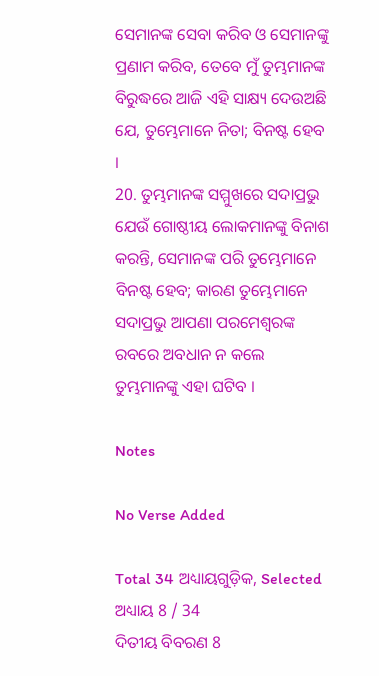ସେମାନଙ୍କ ସେବା କରିବ ଓ ସେମାନଙ୍କୁ ପ୍ରଣାମ କରିବ, ତେବେ ମୁଁ ତୁମ୍ଭମାନଙ୍କ ବିରୁଦ୍ଧରେ ଆଜି ଏହି ସାକ୍ଷ୍ୟ ଦେଉଅଛି ଯେ, ତୁମ୍ଭେମାନେ ନିତା; ବିନଷ୍ଟ ହେବ ।
20. ତୁମ୍ଭମାନଙ୍କ ସମ୍ମୁଖରେ ସଦାପ୍ରଭୁ ଯେଉଁ ଗୋଷ୍ଠୀୟ ଲୋକମାନଙ୍କୁ ବିନାଶ କରନ୍ତି, ସେମାନଙ୍କ ପରି ତୁମ୍ଭେମାନେ ବିନଷ୍ଟ ହେବ; କାରଣ ତୁମ୍ଭେମାନେ ସଦାପ୍ରଭୁ ଆପଣା ପରମେଶ୍ଵରଙ୍କ ରବରେ ଅବଧାନ ନ କଲେ ତୁମ୍ଭମାନଙ୍କୁ ଏହା ଘଟିବ ।

Notes

No Verse Added

Total 34 ଅଧ୍ୟାୟଗୁଡ଼ିକ, Selected ଅଧ୍ୟାୟ 8 / 34
ଦିତୀୟ ବିବରଣ 8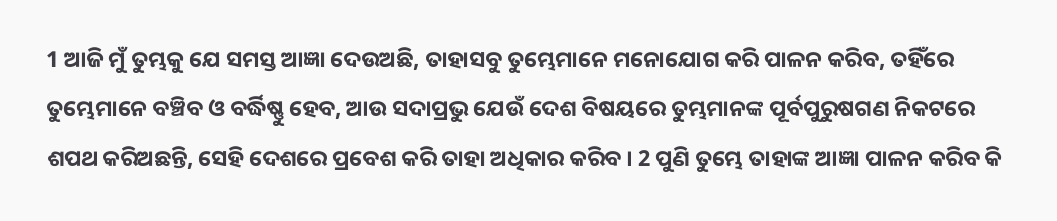1 ଆଜି ମୁଁ ତୁମ୍ଭକୁ ଯେ ସମସ୍ତ ଆଜ୍ଞା ଦେଉଅଛି, ତାହାସବୁ ତୁମ୍ଭେମାନେ ମନୋଯୋଗ କରି ପାଳନ କରିବ, ତହିଁରେ ତୁମ୍ଭେମାନେ ବଞ୍ଚିବ ଓ ବର୍ଦ୍ଧିଷ୍ଣୁ ହେବ, ଆଉ ସଦାପ୍ରଭୁ ଯେଉଁ ଦେଶ ବିଷୟରେ ତୁମ୍ଭମାନଙ୍କ ପୂର୍ବପୁରୁଷଗଣ ନିକଟରେ ଶପଥ କରିଅଛନ୍ତି, ସେହି ଦେଶରେ ପ୍ରବେଶ କରି ତାହା ଅଧିକାର କରିବ । 2 ପୁଣି ତୁମ୍ଭେ ତାହାଙ୍କ ଆଜ୍ଞା ପାଳନ କରିବ କି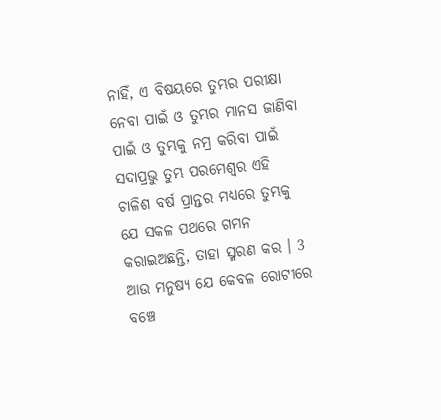ନାହିଁ, ଏ ବିଷୟରେ ତୁମ୍ଭର ପରୀକ୍ଷା ନେବା ପାଇଁ ଓ ତୁମ୍ଭର ମାନସ ଜାଣିବା ପାଇଁ ଓ ତୁମ୍ଭକୁ ନମ୍ର କରିବା ପାଇଁ ସଦାପ୍ରଭୁ ତୁମ୍ଭ ପରମେଶ୍ଵର ଏହି ଚାଳିଶ ବର୍ଷ ପ୍ରାନ୍ତର ମଧ୍ୟରେ ତୁମ୍ଭକୁ ଯେ ସକଳ ପଥରେ ଗମନ କରାଇଅଛନ୍ତି, ତାହା ସ୍ମରଣ କର । 3 ଆଉ ମନୁଷ୍ୟ ଯେ କେବଳ ରୋଟୀରେ ବଞ୍ଚେ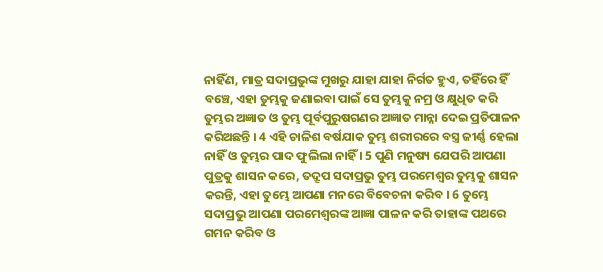ନାହିଁଣ, ମାତ୍ର ସଦାପ୍ରଭୁଙ୍କ ମୁଖରୁ ଯାହା ଯାହା ନିର୍ଗତ ହୁଏ, ତହିଁରେ ହିଁ ବଞ୍ଚେ, ଏହା ତୁମ୍ଭକୁ ଜଣାଇବା ପାଇଁ ସେ ତୁମ୍ଭକୁ ନମ୍ର ଓ କ୍ଷୁଧିତ କରି ତୁମ୍ଭର ଅଜ୍ଞାତ ଓ ତୁମ୍ଭ ପୂର୍ବପୁରୁଷଗଣର ଅଜ୍ଞାତ ମାନ୍ନା ଦେଇ ପ୍ରତିପାଳନ କରିଅଛନ୍ତି । 4 ଏହି ଚାଳିଶ ବର୍ଷଯାକ ତୁମ୍ଭ ଶରୀରରେ ବସ୍ତ୍ର ଜୀର୍ଣ୍ଣ ହେଲା ନାହିଁ ଓ ତୁମ୍ଭର ପାଦ ଫୁଲିଲା ନାହିଁ । 5 ପୁଣି ମନୁଷ୍ୟ ଯେପରି ଆପଣା ପୁତ୍ରକୁ ଶାସନ କରେ, ତଦ୍ରୂପ ସଦାପ୍ରଭୁ ତୁମ୍ଭ ପରମେଶ୍ଵର ତୁମ୍ଭକୁ ଶାସନ କରନ୍ତି, ଏହା ତୁମ୍ଭେ ଆପଣା ମନରେ ବିବେଚନା କରିବ । 6 ତୁମ୍ଭେ ସଦାପ୍ରଭୁ ଆପଣା ପରମେଶ୍ଵରଙ୍କ ଆଜ୍ଞା ପାଳନ କରି ତାହାଙ୍କ ପଥରେ ଗମନ କରିବ ଓ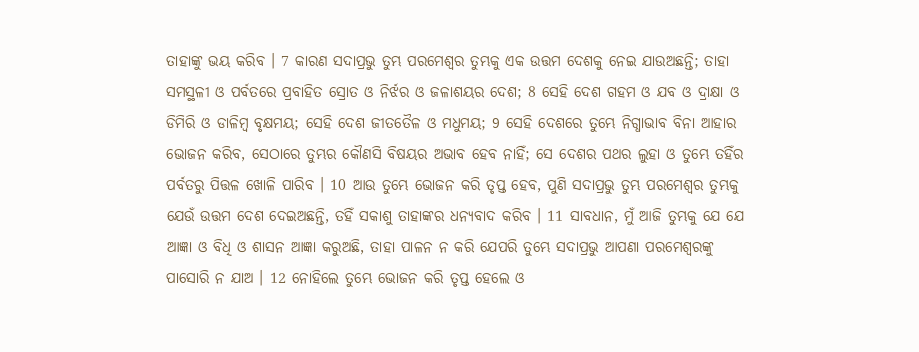ତାହାଙ୍କୁ ଭୟ କରିବ । 7 କାରଣ ସଦାପ୍ରଭୁ ତୁମ୍ଭ ପରମେଶ୍ଵର ତୁମ୍ଭକୁ ଏକ ଉତ୍ତମ ଦେଶକୁ ନେଇ ଯାଉଅଛନ୍ତି; ତାହା ସମସ୍ଥଳୀ ଓ ପର୍ବତରେ ପ୍ରବାହିତ ସ୍ରୋତ ଓ ନିର୍ଝର ଓ ଜଳାଶୟର ଦେଶ; 8 ସେହି ଦେଶ ଗହମ ଓ ଯବ ଓ ଦ୍ରାକ୍ଷା ଓ ଡିମିରି ଓ ଡାଳିମ୍ଵ ବୃକ୍ଷମୟ; ସେହି ଦେଶ ଜୀତତୈଳ ଓ ମଧୁମୟ; 9 ସେହି ଦେଶରେ ତୁମ୍ଭେ ନିଗ୍ଧାଭାବ ବିନା ଆହାର ଭୋଜନ କରିବ, ସେଠାରେ ତୁମ୍ଭର କୌଣସି ବିଷୟର ଅଭାବ ହେବ ନାହିଁ; ସେ ଦେଶର ପଥର ଲୁହା ଓ ତୁମ୍ଭେ ତହିଁର ପର୍ବତରୁ ପିତ୍ତଳ ଖୋଳି ପାରିବ । 10 ଆଉ ତୁମ୍ଭେ ଭୋଜନ କରି ତୃପ୍ତ ହେବ, ପୁଣି ସଦାପ୍ରଭୁ ତୁମ୍ଭ ପରମେଶ୍ଵର ତୁମ୍ଭକୁ ଯେଉଁ ଉତ୍ତମ ଦେଶ ଦେଇଅଛନ୍ତି, ତହିଁ ସକାଶୁ ତାହାଙ୍କର ଧନ୍ୟବାଦ କରିବ । 11 ସାବଧାନ, ମୁଁ ଆଜି ତୁମ୍ଭକୁ ଯେ ଯେ ଆଜ୍ଞା ଓ ବିଧି ଓ ଶାସନ ଆଜ୍ଞା କରୁଅଛି, ତାହା ପାଳନ ନ କରି ଯେପରି ତୁମ୍ଭେ ସଦାପ୍ରଭୁ ଆପଣା ପରମେଶ୍ଵରଙ୍କୁ ପାସୋରି ନ ଯାଅ । 12 ନୋହିଲେ ତୁମ୍ଭେ ଭୋଜନ କରି ତୃପ୍ତ ହେଲେ ଓ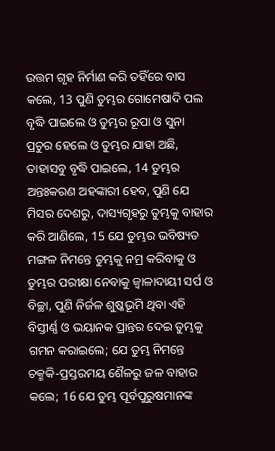ଉତ୍ତମ ଗୃହ ନିର୍ମାଣ କରି ତହିଁରେ ବାସ କଲେ, 13 ପୁଣି ତୁମ୍ଭର ଗୋମେଷାଦି ପଲ ବୃଦ୍ଧି ପାଇଲେ ଓ ତୁମ୍ଭର ରୂପା ଓ ସୁନା ପ୍ରଚୁର ହେଲେ ଓ ତୁମ୍ଭର ଯାହା ଅଛି, ତାହାସବୁ ବୃଦ୍ଧି ପାଇଲେ, 14 ତୁମ୍ଭର ଅନ୍ତଃକରଣ ଅହଙ୍କାରୀ ହେବ, ପୁଣି ଯେ ମିସର ଦେଶରୁ, ଦାସ୍ୟଗୃହରୁ ତୁମ୍ଭକୁ ବାହାର କରି ଆଣିଲେ, 15 ଯେ ତୁମ୍ଭର ଭବିଷ୍ୟତ ମଙ୍ଗଳ ନିମନ୍ତେ ତୁମ୍ଭକୁ ନମ୍ର କରିବାକୁ ଓ ତୁମ୍ଭର ପରୀକ୍ଷା ନେବାକୁ ଜ୍ଵାଳାଦାୟୀ ସର୍ପ ଓ ବିଚ୍ଛା, ପୁଣି ନିର୍ଜଳ ଶୁଷ୍କଭୂମି ଥିବା ଏହି ବିସ୍ତୀର୍ଣ୍ଣ ଓ ଭୟାନକ ପ୍ରାନ୍ତର ଦେଇ ତୁମ୍ଭକୁ ଗମନ କରାଇଲେ; ଯେ ତୁମ୍ଭ ନିମନ୍ତେ ଚକ୍ମକି-ପ୍ରସ୍ତରମୟ ଶୈଳରୁ ଜଳ ବାହାର କଲେ; 16 ଯେ ତୁମ୍ଭ ପୂର୍ବପୁରୁଷମାନଙ୍କ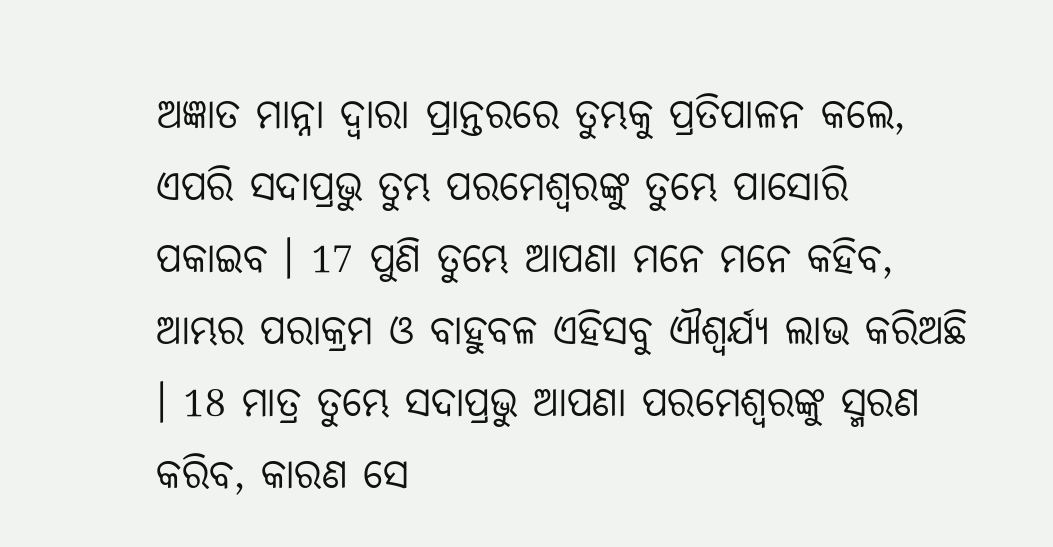ଅଜ୍ଞାତ ମାନ୍ନା ଦ୍ଵାରା ପ୍ରାନ୍ତରରେ ତୁମ୍ଭକୁ ପ୍ରତିପାଳନ କଲେ, ଏପରି ସଦାପ୍ରଭୁ ତୁମ୍ଭ ପରମେଶ୍ଵରଙ୍କୁ ତୁମ୍ଭେ ପାସୋରି ପକାଇବ । 17 ପୁଣି ତୁମ୍ଭେ ଆପଣା ମନେ ମନେ କହିବ, ଆମ୍ଭର ପରାକ୍ରମ ଓ ବାହୁବଳ ଏହିସବୁ ଐଶ୍ଵର୍ଯ୍ୟ ଲାଭ କରିଅଛି । 18 ମାତ୍ର ତୁମ୍ଭେ ସଦାପ୍ରଭୁ ଆପଣା ପରମେଶ୍ଵରଙ୍କୁ ସ୍ମରଣ କରିବ, କାରଣ ସେ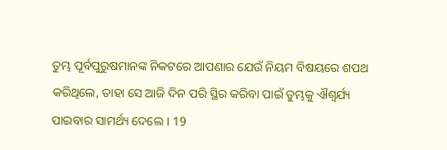ତୁମ୍ଭ ପୂର୍ବପୁରୁଷମାନଙ୍କ ନିକଟରେ ଆପଣାର ଯେଉଁ ନିୟମ ବିଷୟରେ ଶପଥ କରିଥିଲେ, ତାହା ସେ ଆଜି ଦିନ ପରି ସ୍ଥିର କରିବା ପାଇଁ ତୁମ୍ଭକୁ ଐଶ୍ଵର୍ଯ୍ୟ ପାଇବାର ସାମର୍ଥ୍ୟ ଦେଲେ । 19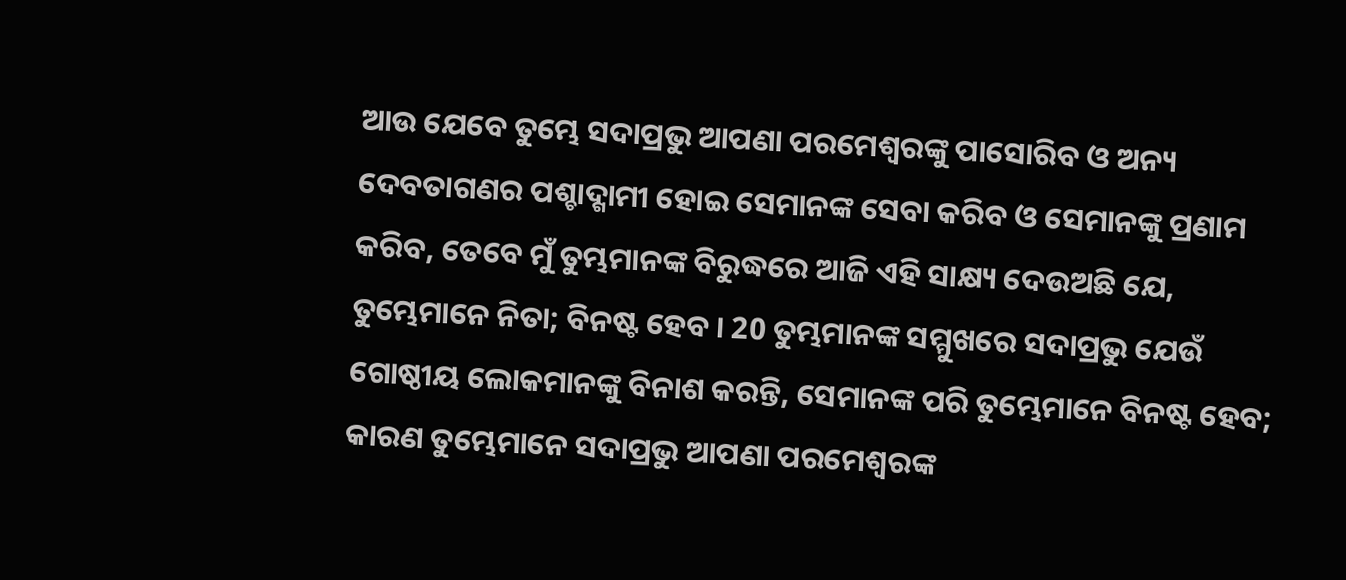ଆଉ ଯେବେ ତୁମ୍ଭେ ସଦାପ୍ରଭୁ ଆପଣା ପରମେଶ୍ଵରଙ୍କୁ ପାସୋରିବ ଓ ଅନ୍ୟ ଦେବତାଗଣର ପଶ୍ଚାଦ୍ଗାମୀ ହୋଇ ସେମାନଙ୍କ ସେବା କରିବ ଓ ସେମାନଙ୍କୁ ପ୍ରଣାମ କରିବ, ତେବେ ମୁଁ ତୁମ୍ଭମାନଙ୍କ ବିରୁଦ୍ଧରେ ଆଜି ଏହି ସାକ୍ଷ୍ୟ ଦେଉଅଛି ଯେ, ତୁମ୍ଭେମାନେ ନିତା; ବିନଷ୍ଟ ହେବ । 20 ତୁମ୍ଭମାନଙ୍କ ସମ୍ମୁଖରେ ସଦାପ୍ରଭୁ ଯେଉଁ ଗୋଷ୍ଠୀୟ ଲୋକମାନଙ୍କୁ ବିନାଶ କରନ୍ତି, ସେମାନଙ୍କ ପରି ତୁମ୍ଭେମାନେ ବିନଷ୍ଟ ହେବ; କାରଣ ତୁମ୍ଭେମାନେ ସଦାପ୍ରଭୁ ଆପଣା ପରମେଶ୍ଵରଙ୍କ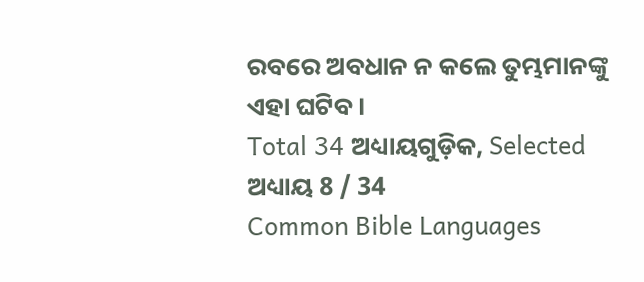ରବରେ ଅବଧାନ ନ କଲେ ତୁମ୍ଭମାନଙ୍କୁ ଏହା ଘଟିବ ।
Total 34 ଅଧ୍ୟାୟଗୁଡ଼ିକ, Selected ଅଧ୍ୟାୟ 8 / 34
Common Bible Languages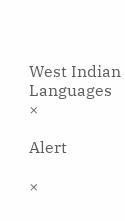West Indian Languages
×

Alert

×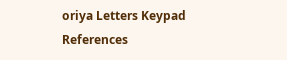oriya Letters Keypad References